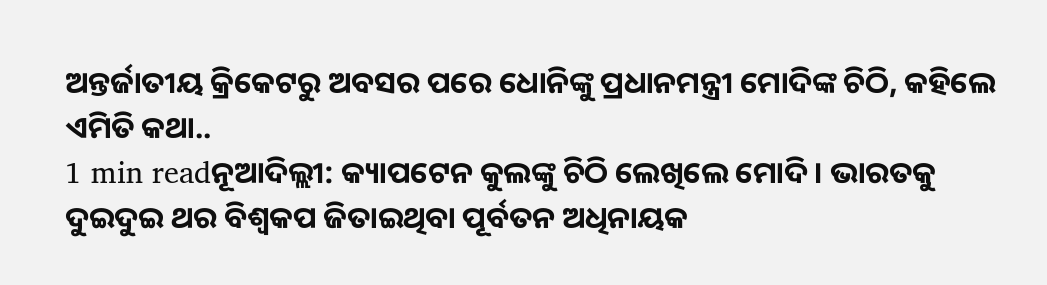ଅନ୍ତର୍ଜାତୀୟ କ୍ରିକେଟରୁ ଅବସର ପରେ ଧୋନିଙ୍କୁ ପ୍ରଧାନମନ୍ତ୍ରୀ ମୋଦିଙ୍କ ଚିଠି, କହିଲେ ଏମିତି କଥା..
1 min readନୂଆଦିଲ୍ଲୀ: କ୍ୟାପଟେନ କୁଲଙ୍କୁ ଚିଠି ଲେଖିଲେ ମୋଦି । ଭାରତକୁ ଦୁଇଦୁଇ ଥର ବିଶ୍ୱକପ ଜିତାଇଥିବା ପୂର୍ବତନ ଅଧିନାୟକ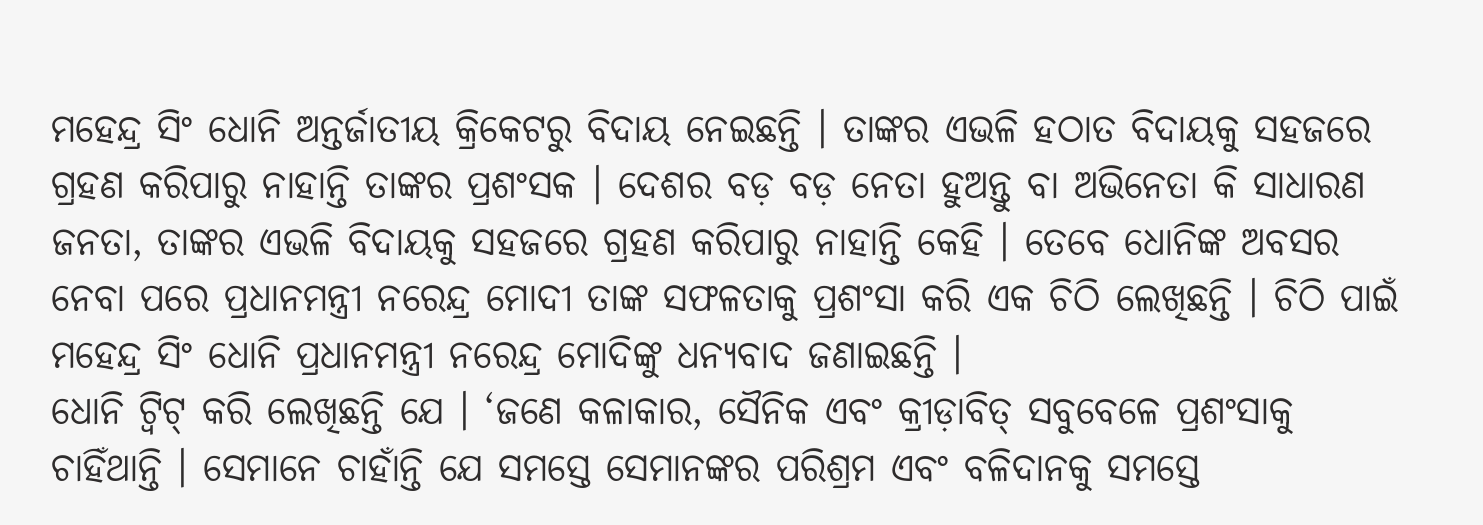ମହେନ୍ଦ୍ର ସିଂ ଧୋନି ଅନ୍ତର୍ଜାତୀୟ କ୍ରିକେଟରୁ ବିଦାୟ ନେଇଛନ୍ତି । ତାଙ୍କର ଏଭଳି ହଠାତ ବିଦାୟକୁ ସହଜରେ ଗ୍ରହଣ କରିପାରୁ ନାହାନ୍ତି ତାଙ୍କର ପ୍ରଶଂସକ । ଦେଶର ବଡ଼ ବଡ଼ ନେତା ହୁଅନ୍ତୁ ବା ଅଭିନେତା କି ସାଧାରଣ ଜନତା, ତାଙ୍କର ଏଭଳି ବିଦାୟକୁ ସହଜରେ ଗ୍ରହଣ କରିପାରୁ ନାହାନ୍ତି କେହି । ତେବେ ଧୋନିଙ୍କ ଅବସର ନେବା ପରେ ପ୍ରଧାନମନ୍ତ୍ରୀ ନରେନ୍ଦ୍ର ମୋଦୀ ତାଙ୍କ ସଫଳତାକୁ ପ୍ରଶଂସା କରି ଏକ ଚିଠି ଲେଖିଛନ୍ତି । ଚିଠି ପାଇଁ ମହେନ୍ଦ୍ର ସିଂ ଧୋନି ପ୍ରଧାନମନ୍ତ୍ରୀ ନରେନ୍ଦ୍ର ମୋଦିଙ୍କୁ ଧନ୍ୟବାଦ ଜଣାଇଛନ୍ତି ।
ଧୋନି ଟ୍ୱିଟ୍ କରି ଲେଖିଛନ୍ତି ଯେ । ‘ଜଣେ କଳାକାର, ସୈନିକ ଏବଂ କ୍ରୀଡ଼ାବିତ୍ ସବୁବେଳେ ପ୍ରଶଂସାକୁ ଚାହିଁଥାନ୍ତି । ସେମାନେ ଚାହାଁନ୍ତି ଯେ ସମସ୍ତେ ସେମାନଙ୍କର ପରିଶ୍ରମ ଏବଂ ବଳିଦାନକୁ ସମସ୍ତେ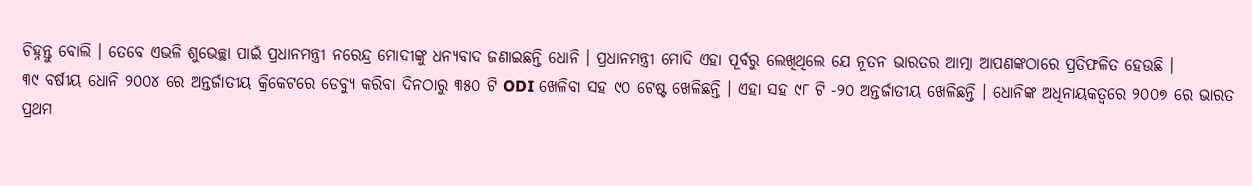ଚିହ୍ନନ୍ତୁ ବୋଲି । ତେବେ ଏଭଳି ଶୁଭେଚ୍ଛା ପାଇଁ ପ୍ରଧାନମନ୍ତ୍ରୀ ନରେନ୍ଦ୍ର ମୋଦୀଙ୍କୁ ଧନ୍ୟବାଦ ଜଣାଇଛନ୍ତି ଧୋନି । ପ୍ରଧାନମନ୍ତ୍ରୀ ମୋଦି ଏହା ପୂର୍ବରୁ ଲେଖିଥିଲେ ଯେ ନୂତନ ଭାରତର ଆତ୍ମା ଆପଣଙ୍କଠାରେ ପ୍ରତିଫଳିତ ହେଉଛି ।
୩୯ ବର୍ଷୀୟ ଧୋନି ୨୦୦୪ ରେ ଅନ୍ତର୍ଜାତୀୟ କ୍ରିକେଟରେ ଡେବ୍ୟୁ କରିବା ଦିନଠାରୁ ୩୫୦ ଟି ODI ଖେଳିବା ସହ ୯୦ ଟେଷ୍ଟ ଖେଳିଛନ୍ତି । ଏହା ସହ ୯୮ ଟି -୨୦ ଅନ୍ତର୍ଜାତୀୟ ଖେଳିଛନ୍ତି । ଧୋନିଙ୍କ ଅଧିନାୟକତ୍ୱରେ ୨୦୦୭ ରେ ଭାରତ ପ୍ରଥମ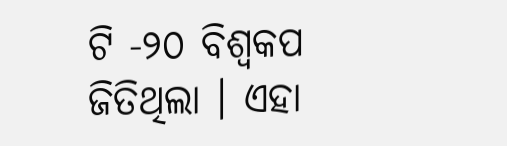ଟି -୨୦ ବିଶ୍ୱକପ ଜିତିଥିଲା । ଏହା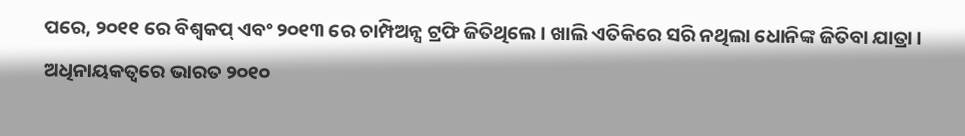ପରେ, ୨୦୧୧ ରେ ବିଶ୍ୱକପ୍ ଏବଂ ୨୦୧୩ ରେ ଚାମ୍ପିଅନ୍ସ ଟ୍ରଫି ଜିତିଥିଲେ । ଖାଲି ଏତିକିରେ ସରି ନଥିଲା ଧୋନିଙ୍କ ଜିତିବା ଯାତ୍ରା । ଅଧିନାୟକତ୍ୱରେ ଭାରତ ୨୦୧୦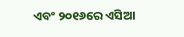ଏବଂ ୨୦୧୬ରେ ଏସିଆ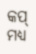କପ୍ ମଧ୍ୟ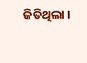ଜିତିଥିଲା ।